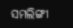ସମଲିଙ୍ଗୀ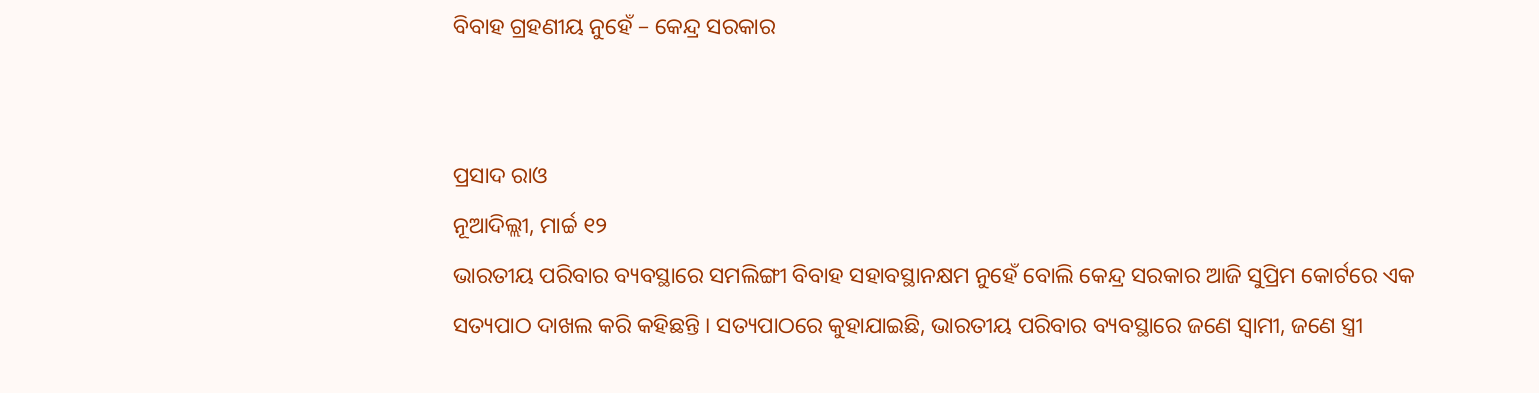ବିବାହ ଗ୍ରହଣୀୟ ନୁହେଁ – କେନ୍ଦ୍ର ସରକାର


ପ୍ରସାଦ ରାଓ
ନୂଆଦିଲ୍ଲୀ, ମାର୍ଚ୍ଚ ୧୨
ଭାରତୀୟ ପରିବାର ବ୍ୟବସ୍ଥାରେ ସମଲିଙ୍ଗୀ ବିବାହ ସହାବସ୍ଥାନକ୍ଷମ ନୁହେଁ ବୋଲି କେନ୍ଦ୍ର ସରକାର ଆଜି ସୁପ୍ରିମ କୋର୍ଟରେ ଏକ ସତ୍ୟପାଠ ଦାଖଲ କରି କହିଛନ୍ତି । ସତ୍ୟପାଠରେ କୁହାଯାଇଛି, ଭାରତୀୟ ପରିବାର ବ୍ୟବସ୍ଥାରେ ଜଣେ ସ୍ୱାମୀ, ଜଣେ ସ୍ତ୍ରୀ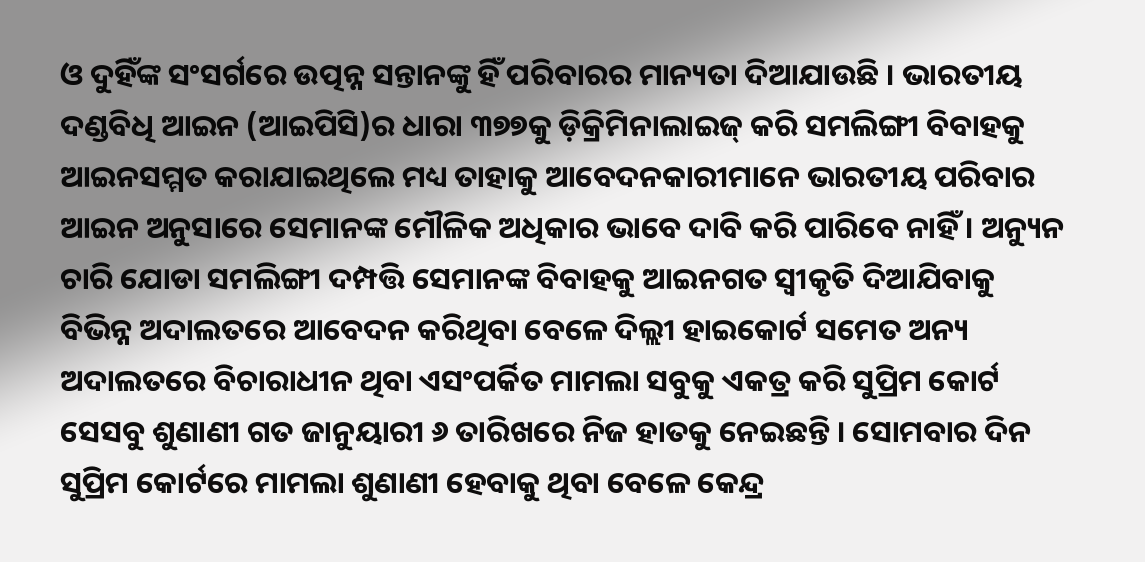ଓ ଦୁହିଁଙ୍କ ସଂସର୍ଗରେ ଉତ୍ପନ୍ନ ସନ୍ତାନଙ୍କୁ ହିଁ ପରିବାରର ମାନ୍ୟତା ଦିଆଯାଉଛି । ଭାରତୀୟ ଦଣ୍ଡବିଧି ଆଇନ (ଆଇପିସି)ର ଧାରା ୩୭୭କୁ ଡ଼ିକ୍ରିମିନାଲାଇଜ୍ କରି ସମଲିଙ୍ଗୀ ବିବାହକୁ ଆଇନସମ୍ମତ କରାଯାଇଥିଲେ ମଧ୍ୟ ତାହାକୁ ଆବେଦନକାରୀମାନେ ଭାରତୀୟ ପରିବାର ଆଇନ ଅନୁସାରେ ସେମାନଙ୍କ ମୌଳିକ ଅଧିକାର ଭାବେ ଦାବି କରି ପାରିବେ ନାହିଁ । ଅନ୍ୟୁନ ଚାରି ଯୋଡା ସମଲିଙ୍ଗୀ ଦମ୍ପତ୍ତି ସେମାନଙ୍କ ବିବାହକୁ ଆଇନଗତ ସ୍ୱୀକୃତି ଦିଆଯିବାକୁ ବିଭିନ୍ନ ଅଦାଲତରେ ଆବେଦନ କରିଥିବା ବେଳେ ଦିଲ୍ଲୀ ହାଇକୋର୍ଟ ସମେତ ଅନ୍ୟ ଅଦାଲତରେ ବିଚାରାଧୀନ ଥିବା ଏସଂପର୍କିତ ମାମଲା ସବୁକୁ ଏକତ୍ର କରି ସୁପ୍ରିମ କୋର୍ଟ ସେସବୁ ଶୁଣାଣୀ ଗତ ଜାନୁୟାରୀ ୬ ତାରିଖରେ ନିଜ ହାତକୁ ନେଇଛନ୍ତି । ସୋମବାର ଦିନ ସୁପ୍ରିମ କୋର୍ଟରେ ମାମଲା ଶୁଣାଣୀ ହେବାକୁ ଥିବା ବେଳେ କେନ୍ଦ୍ର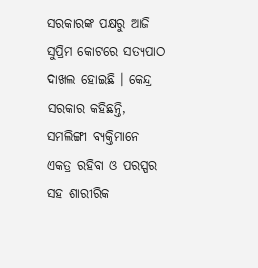ସରକାରଙ୍କ ପକ୍ଷରୁ ଆଜି ସୁପ୍ରିମ କୋଟରେ ସତ୍ୟପାଠ ଦାଖଲ ହୋଇଛି । କେନ୍ଦ୍ର ସରକାର କହିଛନ୍ତି, ସମଲିଙ୍ଗୀ ବ୍ୟକ୍ତିମାନେ ଏକତ୍ର ରହିବା ଓ ପରସ୍ପର ସହ ଶାରୀରିକ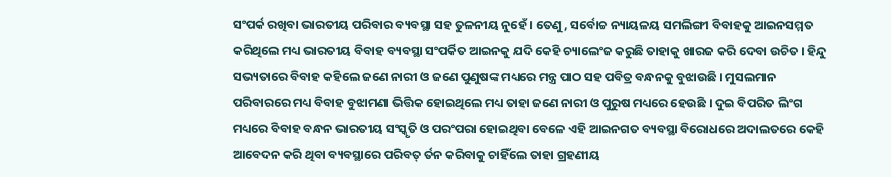ସଂପର୍କ ରଖିବା ଭାରତୀୟ ପରିବାର ବ୍ୟବସ୍ଥା ସହ ତୁଳନୀୟ ନୁହେଁ । ତେଣୁ, ସର୍ବୋଚ୍ଚ ନ୍ୟାୟଳୟ ସମଲିଙ୍ଗୀ ବିବାହକୁ ଆଇନସମ୍ମତ କରିଥିଲେ ମଧ୍ୟ ଭାରତୀୟ ବିବାହ ବ୍ୟବସ୍ଥା ସଂପର୍କିତ ଆଇନକୁ ଯଦି କେହି ଚ୍ୟାଲେଂଜ କରୁଛି ତାହାକୁ ଖାରଜ କରି ଦେବା ଉଚିତ । ହିନ୍ଦୁ ସଭ୍ୟତାରେ ବିବାହ କହିଲେ ଜଣେ ନାରୀ ଓ ଜଣେ ପୁଣୁଷଙ୍କ ମଧ୍ୟରେ ମନ୍ତ୍ର ପାଠ ସହ ପବିତ୍ର ବନ୍ଧନକୁ ବୁଝାଉଛି । ମୁସଲମାନ ପରିବାରରେ ମଧ୍ୟ ବିବାହ ବୁଝାମଣା ଭିତ୍ତିକ ହୋଇଥିଲେ ମଧ୍ୟ ତାହା ଜଣେ ନାରୀ ଓ ପୁରୁଷ ମଧ୍ୟରେ ହେଉଛି । ଦୁଇ ବିପରିତ ଲିଂଗ ମଧ୍ୟରେ ବିବାହ ବନ୍ଧନ ଭାରତୀୟ ସଂସ୍କୃତି ଓ ପରଂପରା ହୋଇଥିବା ବେଳେ ଏହି ଆଇନଗତ ବ୍ୟବସ୍ଥା ବିରୋଧରେ ଅଦାଲତରେ କେହି ଆବେଦନ କରି ଥିବା ବ୍ୟବସ୍ଥାରେ ପରିବତ୍ ର୍ତନ କରିବାକୁ ଚାହିଁଲେ ତାହା ଗ୍ରହଣୀୟ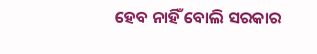ହେବ ନାହିଁ ବୋଲି ସରକାର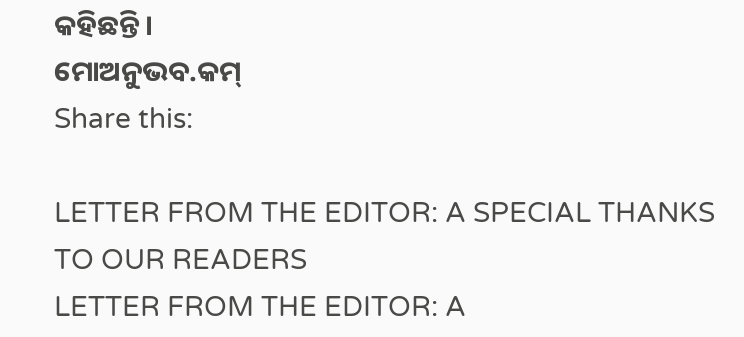କହିଛନ୍ତି ।
ମୋଅନୁଭବ.କମ୍
Share this:

LETTER FROM THE EDITOR: A SPECIAL THANKS TO OUR READERS
LETTER FROM THE EDITOR: A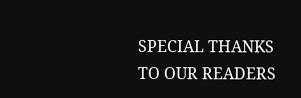SPECIAL THANKS TO OUR READERS